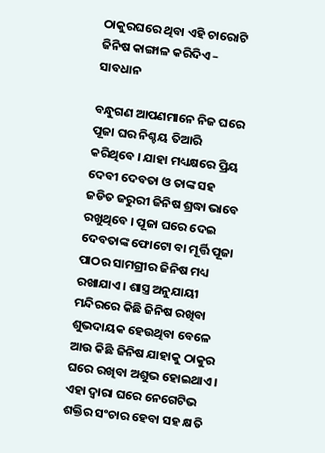ଠାକୁରଘରେ ଥିବା ଏହି ଚାରୋଟି ଜିନିଷ କାଙ୍ଗାଳ କରିଦିଏ – ସାବଧାନ

ବନ୍ଧୁଗଣ ଆପଣମାନେ ନିଜ ଘରେ ପୂଜା ଘର ନିଶ୍ଚୟ ତିଆରି କରିଥିବେ । ଯାହା ମଧ୍ୟକ୍ଷରେ ପ୍ରିୟ ଦେବୀ ଦେବତା ଓ ତାଙ୍କ ସହ ଜଡିତ ଜରୁରୀ ଜିନିଷ ଶ୍ରଦ୍ଧା ଭାବେ ରଖୁଥିବେ । ପୂଜା ଘରେ ଦେଇ ଦେବତାଙ୍କ ଫୋଟୋ ବା ମୂର୍ତ୍ତି ପୂଜା ପାଠର ସାମଗ୍ରୀର ଜିନିଷ ମଧ୍ୟ ରଖାଯାଏ । ଶାସ୍ତ୍ର ଅନୁଯାୟୀ ମନ୍ଦିରରେ କିଛି ଜିନିଷ ରଖିବା ଶୁଭଦାୟକ ହେଉଥିବା ବେଳେ ଆଉ କିଛି ଜିନିଷ ଯାହାକୁ ଠାକୁର ଘରେ ରଖିବା ଅଶୁଭ ହୋଇଥାଏ । ଏହା ଦ୍ଵାରା ଘରେ ନେଗେଟିଭ ଶକ୍ତିର ସଂଚାର ହେବା ସହ କ୍ଷତି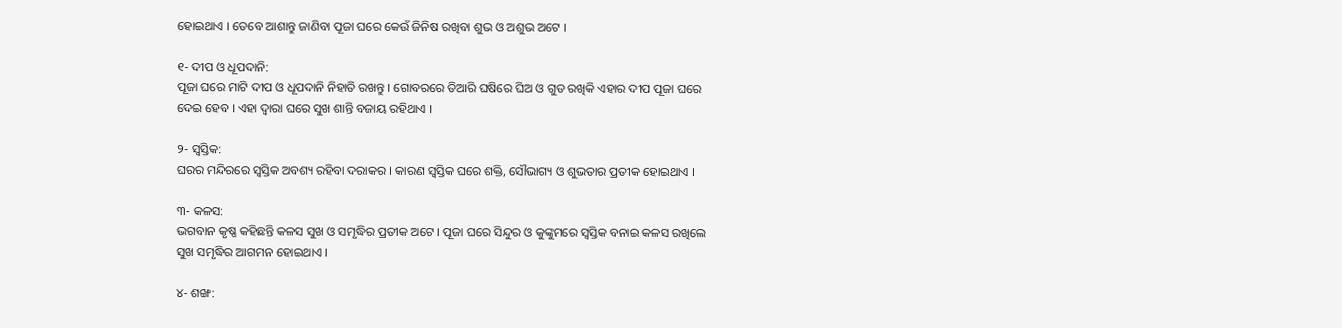ହୋଇଥାଏ । ତେବେ ଆଶାନ୍ତୁ ଜାଣିବା ପୂଜା ଘରେ କେଉଁ ଜିନିଷ ରଖିବା ଶୁଭ ଓ ଅଶୁଭ ଅଟେ ।

୧- ଦୀପ ଓ ଧୂପଦାନି:
ପୂଜା ଘରେ ମାଟି ଦୀପ ଓ ଧୂପଦାନି ନିହାତି ରଖନ୍ତୁ । ଗୋବରରେ ତିଆରି ଘଷିରେ ଘିଅ ଓ ଗୁଡ ରଖିକି ଏହାର ଦୀପ ପୂଜା ଘରେ ଦେଇ ହେବ । ଏହା ଦ୍ଵାରା ଘରେ ସୁଖ ଶାନ୍ତି ବଜାୟ ରହିଥାଏ ।

୨- ସ୍ଵସ୍ତିକ:
ଘରର ମନ୍ଦିରରେ ସ୍ଵସ୍ତିକ ଅବଶ୍ୟ ରହିବା ଦରାକର । କାରଣ ସ୍ଵସ୍ତିକ ଘରେ ଶକ୍ତି, ସୌଭାଗ୍ୟ ଓ ଶୁଭତାର ପ୍ରତୀକ ହୋଇଥାଏ ।

୩- କଳସ:
ଭଗବାନ କୃଷ୍ଣ କହିଛନ୍ତି କଳସ ସୁଖ ଓ ସମୃଦ୍ଧିର ପ୍ରତୀକ ଅଟେ । ପୂଜା ଘରେ ସିନ୍ଦୁର ଓ କୁଙ୍କୁମରେ ସ୍ଵସ୍ତିକ ବନାଇ କଳସ ରଖିଲେ ସୁଖ ସମୃଦ୍ଧିର ଆଗମନ ହୋଇଥାଏ ।

୪- ଶଙ୍ଖ: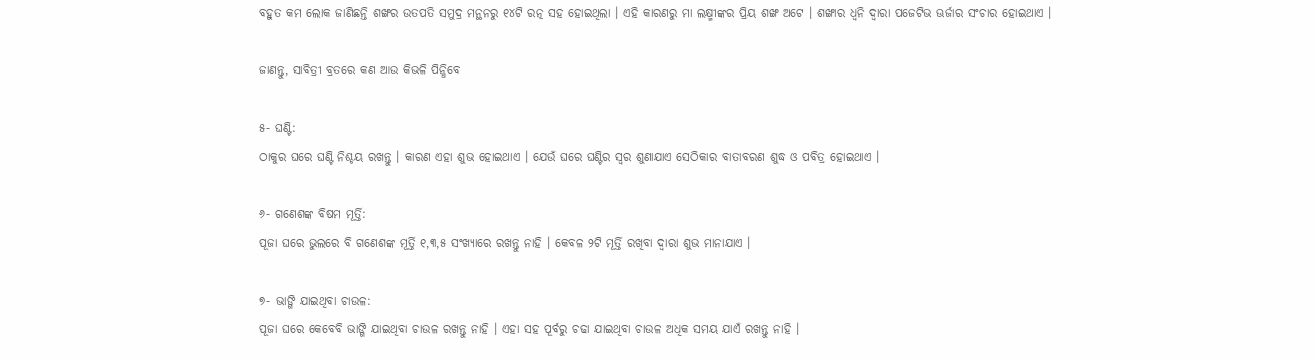ବହୁତ କମ ଲୋକ ଜାଣିଛନ୍ତି ଶଙ୍ଖର ଉତପତି ସମୁଦ୍ର ମନ୍ଥନରୁ ୧୪ଟି ରତ୍ନ ସହ ହୋଇଥିଲା । ଏହି କାରଣରୁ ମା ଲକ୍ଷ୍ମୀଙ୍କର ପ୍ରିୟ ଶଙ୍ଖ ଅଟେ । ଶଙ୍ଖାର ଧ୍ୱନି ଦ୍ଵାରା ପଜେଟିଭ ଊର୍ଜାର ସଂଚାର ହୋଇଥାଏ ।

ଜାଣନ୍ତୁ, ସାବିତ୍ରୀ ବ୍ରତରେ କଣ ଆଉ କିଭଳି ପିନ୍ଧିବେ

୫- ଘଣ୍ଟି:
ଠାକୁର ଘରେ ଘଣ୍ଟି ନିଶ୍ଚୟ ରଖନ୍ତୁ । କାରଣ ଏହା ଶୁଭ ହୋଇଥାଏ । ଯେଉଁ ଘରେ ଘଣ୍ଟିର ସ୍ଵର ଶୁଣାଯାଏ ସେଠିକାର ବାତାବରଣ ଶୁଦ୍ଧ ଓ ପବିତ୍ର ହୋଇଥାଏ ।

୬- ଗଣେଶଙ୍କ ବିଷମ ମୂର୍ତ୍ତି:
ପୂଜା ଘରେ ଭୁଲରେ ବି ଗଣେଶଙ୍କ ମୂର୍ତ୍ତି ୧,୩,୫ ସଂଖ୍ୟାରେ ରଖନ୍ତୁ ନାହି । କେବଳ ୨ଟି ମୂର୍ତ୍ତି ରଖିବା ଦ୍ଵାରା ଶୁଭ ମାନାଯାଏ ।

୭- ଭାଙ୍ଗି ଯାଇଥିବା ଚାଉଳ:
ପୂଜା ଘରେ କେବେବି ଭାଙ୍ଗି ଯାଇଥିବା ଚାଉଳ ରଖନ୍ତୁ ନାହି । ଏହା ସହ ପୂର୍ବରୁ ଚଢା ଯାଇଥିବା ଚାଉଳ ଅଧିକ ସମୟ ଯାଏଁ ରଖନ୍ତୁ ନାହି ।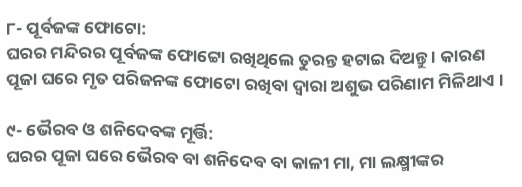୮- ପୂର୍ବଜଙ୍କ ଫୋଟୋ:
ଘରର ମନ୍ଦିରର ପୂର୍ବଜଙ୍କ ଫୋଟ୍ଟୋ ରଖିଥିଲେ ତୁରନ୍ତ ହଟାଇ ଦିଅନ୍ତୁ । କାରଣ ପୂଜା ଘରେ ମୃତ ପରିଜନଙ୍କ ଫୋଟୋ ରଖିବା ଦ୍ଵାରା ଅଶୁଭ ପରିଣାମ ମିଳିଥାଏ ।

୯- ଭୈରବ ଓ ଶନିଦେବଙ୍କ ମୂର୍ତ୍ତି:
ଘରର ପୂଜା ଘରେ ଭୈରବ ବା ଶନିଦେବ ବା କାଳୀ ମା, ମା ଲକ୍ଷ୍ମୀଙ୍କର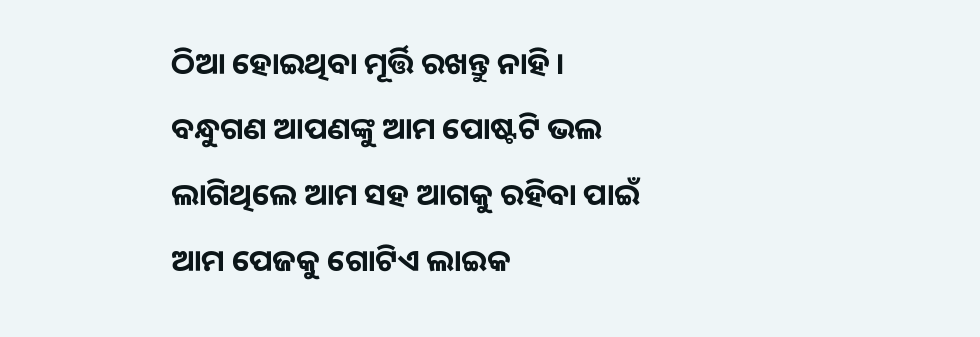ଠିଆ ହୋଇଥିବା ମୂର୍ତ୍ତି ରଖନ୍ତୁ ନାହି । ବନ୍ଧୁଗଣ ଆପଣଙ୍କୁ ଆମ ପୋଷ୍ଟଟି ଭଲ ଲାଗିଥିଲେ ଆମ ସହ ଆଗକୁ ରହିବା ପାଇଁ ଆମ ପେଜକୁ ଗୋଟିଏ ଲାଇକ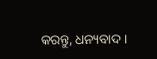କରନ୍ତୁ, ଧନ୍ୟବାଦ ।